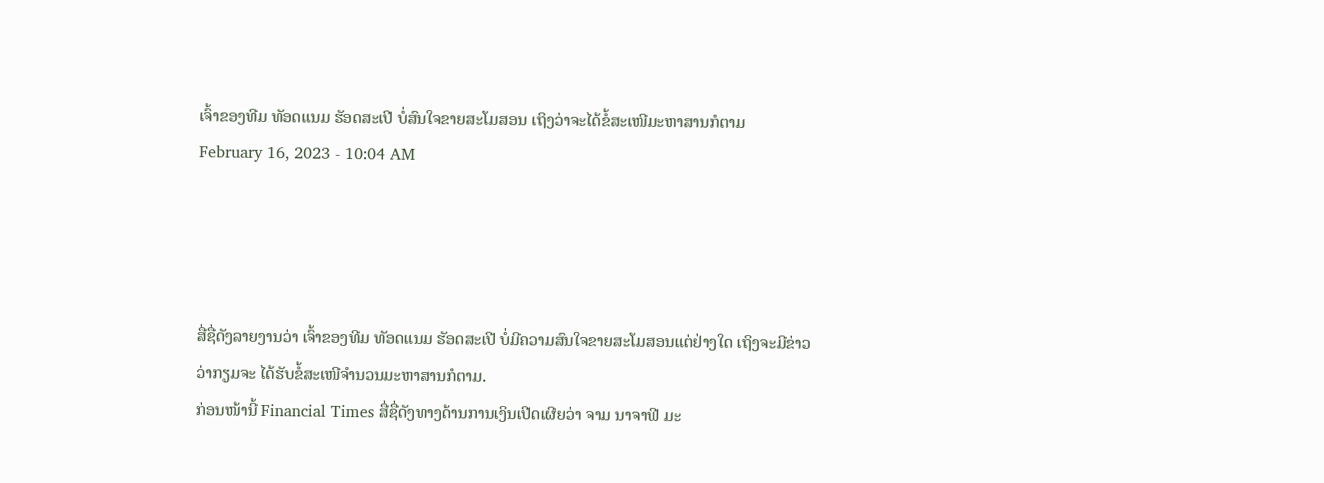ເຈົ້າຂອງທີມ ທັອດແນມ ຮັອດສະເປີ ບໍ່ສົນໃຈຂາຍສະໂມສອນ ເຖິງວ່າຈະໄດ້ຂໍ້ສະເໜີມະຫາສານກໍຕາມ
February 16, 2023 - 10:04 AM




ສື່ຊື່ດັງລາຍງານວ່າ ເຈົ້າຂອງທີມ ທັອດແນມ ຮັອດສະເປີ ບໍ່ມີຄວາມສົນໃຈຂາຍສະໂມສອນແຕ່ຢ່າງໃດ ເຖິງຈະມີຂ່າວວ່າກຽມຈະ ໄດ້ຮັບຂໍ້ສະເໜີຈຳນວນມະຫາສານກໍຕາມ.
ກ່ອນໜ້ານີ້ Financial Times ສື່ຊື່ດັງທາງດ້ານການເງິນເປີດເຜີຍວ່າ ຈາມ ນາຈາຟີ ມະ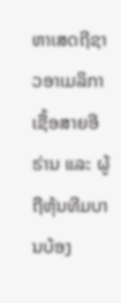ຫາເສດຖີຊາວອາເມລິກາເຊື້ອສາຍອີຣ່ານ ແລະ ຜູ້ຖືຫຸ້ນທີມບານບ້ອງ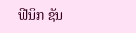ຟີນິກ ຊັນ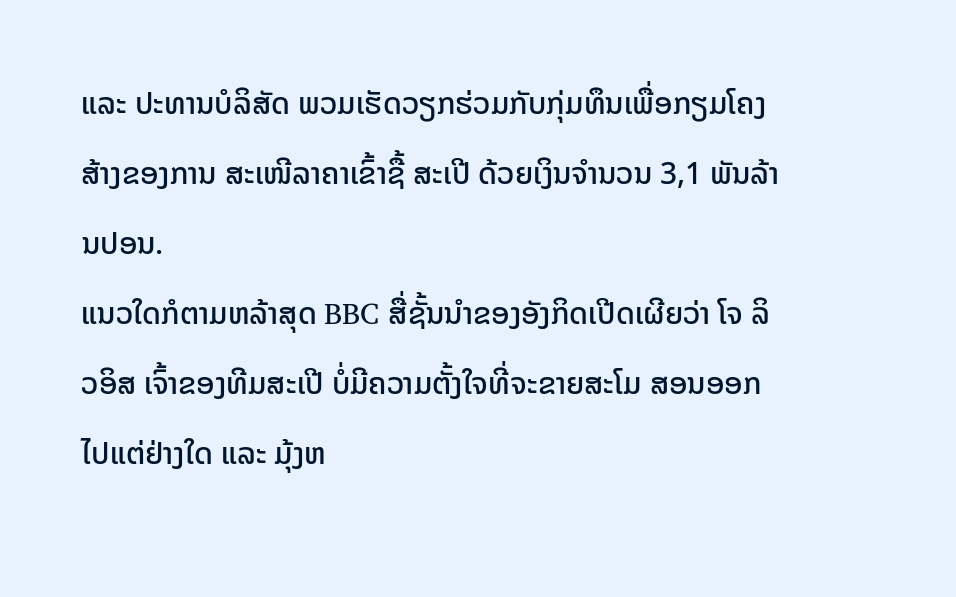ແລະ ປະທານບໍລິສັດ ພວມເຮັດວຽກຮ່ວມກັບກຸ່ມທຶນເພື່ອກຽມໂຄງສ້າງຂອງການ ສະເໜີລາຄາເຂົ້າຊື້ ສະເປີ ດ້ວຍເງິນຈຳນວນ 3,1 ພັນລ້ານປອນ.
ແນວໃດກໍຕາມຫລ້າສຸດ BBC ສື່ຊັ້ນນຳຂອງອັງກິດເປີດເຜີຍວ່າ ໂຈ ລິວອິສ ເຈົ້າຂອງທີມສະເປີ ບໍ່ມີຄວາມຕັ້ງໃຈທີ່ຈະຂາຍສະໂມ ສອນອອກໄປແຕ່ຢ່າງໃດ ແລະ ມຸ້ງຫ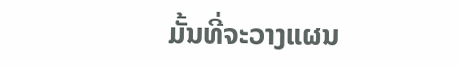ມັ້ນທີ່ຈະວາງແຜນ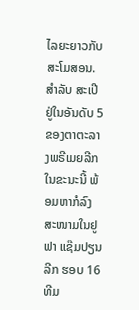ໄລຍະຍາວກັບສະໂມສອນ.
ສຳລັບ ສະເປີ ຢູ່ໃນອັນດັບ 5 ຂອງຕາຕະລາງພຣີເມຍລີກໃນຂະນະນີ້ ພ້ອມຫາກໍລົງສະໜາມໃນຢູຟາ ແຊ໊ມປຽນ ລີກ ຮອບ 16 ທີມ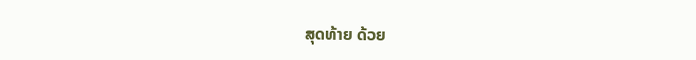ສຸດທ້າຍ ດ້ວຍ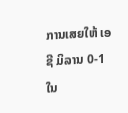ການເສຍໃຫ້ ເອຊີ ມິລານ 0-1 ໃນ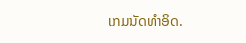ເກມນັດທຳອິດ.